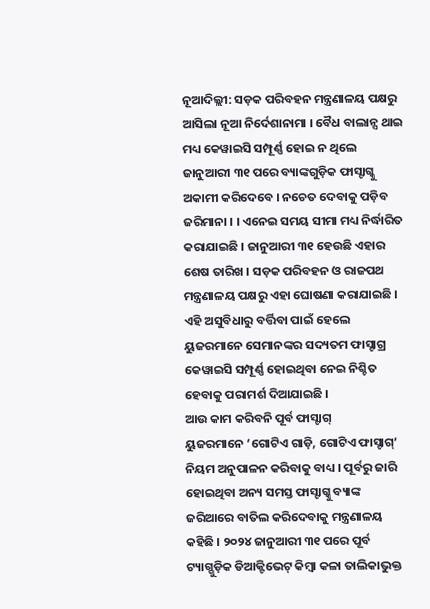ନୂଆଦିଲ୍ଲୀ: ସଡ଼କ ପରିବହନ ମନ୍ତ୍ରଣାଳୟ ପକ୍ଷରୁ ଆସିଲା ନୂଆ ନିର୍ଦେଶାନାମା । ବୈଧ ବାଲାନ୍ସ ଥାଇ ମଧ୍ୟ କେୱାଇସି ସମ୍ପୂର୍ଣ୍ଣ ହୋଇ ନ ଥିଲେ ଜାନୁଆରୀ ୩୧ ପରେ ବ୍ୟାଙ୍କଗୁଡ଼ିକ ଫାସ୍ଟାଗ୍କୁ ଅକାମୀ କରିଦେବେ । ନଚେତ ଦେବାକୁ ପଡ଼ିବ ଜରିମାନା । । ଏନେଇ ସମୟ ସୀମା ମଧ୍ୟ ନିର୍ଦ୍ଧାରିତ କରାଯାଇଛି । ଜାନୁଆରୀ ୩୧ ହେଉଛି ଏହାର ଶେଷ ତାରିଖ । ସଡ଼କ ପରିବହନ ଓ ରାଜପଥ ମନ୍ତ୍ରଣାଳୟ ପକ୍ଷରୁ ଏହା ଘୋଷଣା କରାଯାଇଛି । ଏହି ଅସୁବିଧାରୁ ବର୍ତ୍ତିବା ପାଇଁ ହେଲେ ୟୁଜରମାନେ ସେମାନଙ୍କର ସଦ୍ୟତମ ଫାସ୍ଟାଗ୍ର କେୱାଇସି ସମ୍ପୂର୍ଣ୍ଣ ହୋଇଥିବା ନେଇ ନିଶ୍ଚିତ ହେବାକୁ ପରାମର୍ଶ ଦିଆଯାଇଛି ।
ଆଉ କାମ କରିବନି ପୂର୍ବ ଫାସ୍ଟାଗ୍
ୟୁଜରମାନେ ‘ଗୋଟିଏ ଗାଡ଼ି, ଗୋଟିଏ ଫାସ୍ଟାଗ୍’ ନିୟମ ଅନୁପାଳନ କରିବାକୁ ବାଧ୍ୟ । ପୂର୍ବରୁ ଜାରି ହୋଇଥିବା ଅନ୍ୟ ସମସ୍ତ ଫାସ୍ଟାଗ୍କୁ ବ୍ୟାଙ୍କ ଜରିଆରେ ବାତିଲ କରିଦେବାକୁ ମନ୍ତ୍ରଣାଳୟ କହିଛି । ୨୦୨୪ ଜାନୁଆରୀ ୩୧ ପରେ ପୂର୍ବ ଟ୍ୟାଗ୍ଗୁଡ଼ିକ ଡିଆକ୍ଟିଭେଟ୍ କିମ୍ବା କଳା ତାଲିକାଭୁକ୍ତ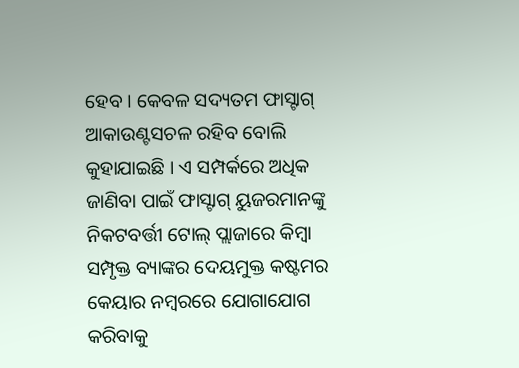ହେବ । କେବଳ ସଦ୍ୟତମ ଫାସ୍ଟାଗ୍ ଆକାଉଣ୍ଟସଚଳ ରହିବ ବୋଲି କୁହାଯାଇଛି । ଏ ସମ୍ପର୍କରେ ଅଧିକ ଜାଣିବା ପାଇଁ ଫାସ୍ଟାଗ୍ ୟୁଜରମାନଙ୍କୁ ନିକଟବର୍ତ୍ତୀ ଟୋଲ୍ ପ୍ଲାଜାରେ କିମ୍ବା ସମ୍ପୃକ୍ତ ବ୍ୟାଙ୍କର ଦେୟମୁକ୍ତ କଷ୍ଟମର କେୟାର ନମ୍ବରରେ ଯୋଗାଯୋଗ କରିବାକୁ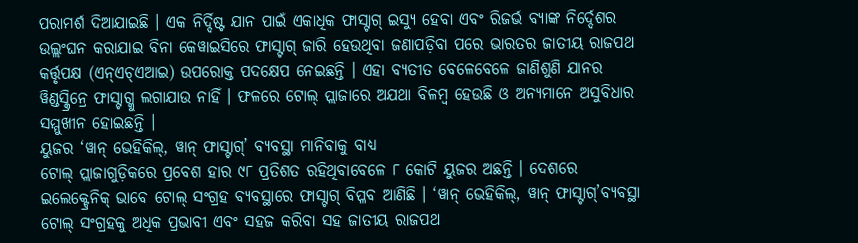ପରାମର୍ଶ ଦିଆଯାଇଛି । ଏକ ନିର୍ଦ୍ଦିଷ୍ଟ ଯାନ ପାଇଁ ଏକାଧିକ ଫାସ୍ଟାଗ୍ ଇସ୍ୟୁ ହେବା ଏବଂ ରିଜର୍ଭ ବ୍ୟାଙ୍କ ନିର୍ଦ୍ଦେଶର ଉଲ୍ଲଂଘନ କରାଯାଇ ବିନା କେୱାଇସିରେ ଫାସ୍ଟାଗ୍ ଜାରି ହେଉଥିବା ଜଣାପଡ଼ିବା ପରେ ଭାରତର ଜାତୀୟ ରାଜପଥ କର୍ତ୍ତୃପକ୍ଷ (ଏନ୍ଏଚ୍ଏଆଇ) ଉପରୋକ୍ତ ପଦକ୍ଷେପ ନେଇଛନ୍ତି । ଏହା ବ୍ୟତୀତ ବେଳେବେଳେ ଜାଣିଶୁଣି ଯାନର ୱିଣ୍ଡସ୍କ୍ରିନ୍ରେ ଫାସ୍ଟାଗ୍କୁ ଲଗାଯାଉ ନାହିଁ । ଫଳରେ ଟୋଲ୍ ପ୍ଲାଜାରେ ଅଯଥା ବିଳମ୍ବ ହେଉଛି ଓ ଅନ୍ୟମାନେ ଅସୁବିଧାର ସମ୍ମୁଖୀନ ହୋଇଛନ୍ତି ।
ୟୁଜର ‘ୱାନ୍ ଭେହିକିଲ୍, ୱାନ୍ ଫାସ୍ଟାଗ୍’ ବ୍ୟବସ୍ଥା ମାନିବାକୁ ବାଧ୍ୟ
ଟୋଲ୍ ପ୍ଲାଜାଗୁଡ଼ିକରେ ପ୍ରବେଶ ହାର ୯୮ ପ୍ରତିଶତ ରହିଥିବାବେଳେ ୮ କୋଟି ୟୁଜର ଅଛନ୍ତି । ଦେଶରେ ଇଲେକ୍ଟ୍ରେନିକ୍ ଭାବେ ଟୋଲ୍ ସଂଗ୍ରହ ବ୍ୟବସ୍ଥାରେ ଫାସ୍ଟାଗ୍ ବିପ୍ଳବ ଆଣିଛି । ‘ୱାନ୍ ଭେହିକିଲ୍, ୱାନ୍ ଫାସ୍ଟାଗ୍’ବ୍ୟବସ୍ଥା ଟୋଲ୍ ସଂଗ୍ରହକୁ ଅଧିକ ପ୍ରଭାବୀ ଏବଂ ସହଜ କରିବା ସହ ଜାତୀୟ ରାଜପଥ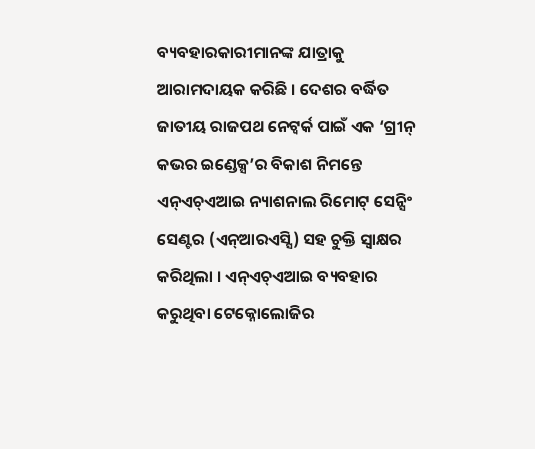ବ୍ୟବହାରକାରୀମାନଙ୍କ ଯାତ୍ରାକୁ ଆରାମଦାୟକ କରିଛି । ଦେଶର ବର୍ଦ୍ଧିତ ଜାତୀୟ ରାଜପଥ ନେଟ୍ୱର୍କ ପାଇଁ ଏକ ‘ଗ୍ରୀନ୍ କଭର ଇଣ୍ଡେକ୍ସ’ର ବିକାଶ ନିମନ୍ତେ ଏନ୍ଏଚ୍ଏଆଇ ନ୍ୟାଶନାଲ ରିମୋଟ୍ ସେନ୍ସିଂ ସେଣ୍ଟର (ଏନ୍ଆରଏସ୍ସି) ସହ ଚୁକ୍ତି ସ୍ୱାକ୍ଷର କରିଥିଲା । ଏନ୍ଏଚ୍ଏଆଇ ବ୍ୟବହାର କରୁଥିବା ଟେକ୍ନୋଲୋଜିର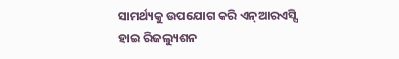ସାମର୍ଥ୍ୟକୁ ଉପଯୋଗ କରି ଏନ୍ଆରଏସ୍ସି ହାଇ ରିଜଲ୍ୟୁଶନ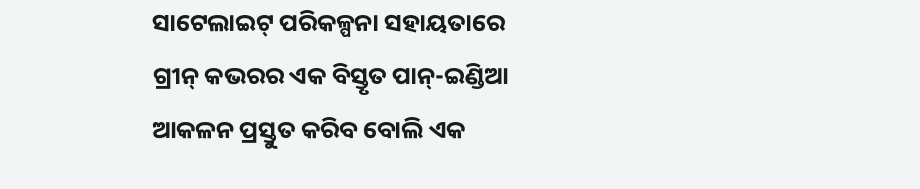ସାଟେଲାଇଟ୍ ପରିକଳ୍ପନା ସହାୟତାରେ ଗ୍ରୀନ୍ କଭରର ଏକ ବିସ୍ତୃତ ପାନ୍-ଇଣ୍ଡିଆ ଆକଳନ ପ୍ରସ୍ତୁତ କରିବ ବୋଲି ଏକ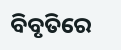ବିବୃତିରେ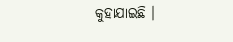କୁହାଯାଇଛି ।